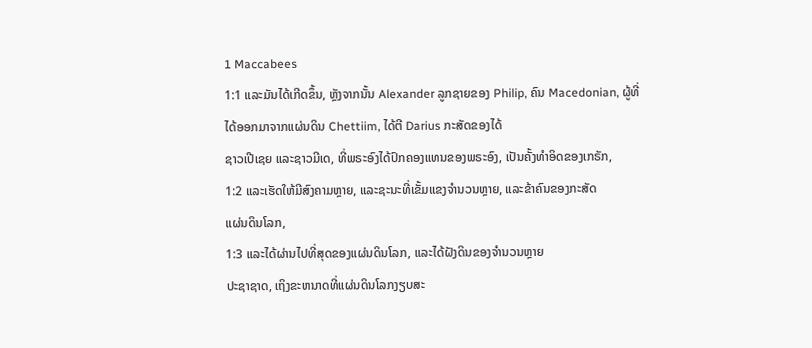1 Maccabees
1:1 ແລະມັນໄດ້ເກີດຂຶ້ນ, ຫຼັງຈາກນັ້ນ Alexander ລູກຊາຍຂອງ Philip, ຄົນ Macedonian, ຜູ້ທີ່
ໄດ້ອອກມາຈາກແຜ່ນດິນ Chettiim, ໄດ້ຕີ Darius ກະສັດຂອງໄດ້
ຊາວເປີເຊຍ ແລະຊາວມີເດ, ທີ່ພຣະອົງໄດ້ປົກຄອງແທນຂອງພຣະອົງ, ເປັນຄັ້ງທໍາອິດຂອງເກຣັກ,
1:2 ແລະເຮັດໃຫ້ມີສົງຄາມຫຼາຍ, ແລະຊະນະທີ່ເຂັ້ມແຂງຈໍານວນຫຼາຍ, ແລະຂ້າຄົນຂອງກະສັດ
ແຜ່ນດິນໂລກ,
1:3 ແລະໄດ້ຜ່ານໄປທີ່ສຸດຂອງແຜ່ນດິນໂລກ, ແລະໄດ້ຝັງດິນຂອງຈໍານວນຫຼາຍ
ປະຊາຊາດ, ເຖິງຂະຫນາດທີ່ແຜ່ນດິນໂລກງຽບສະ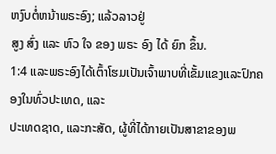ຫງົບຕໍ່ຫນ້າພຣະອົງ; ແລ້ວລາວຢູ່
ສູງ ສົ່ງ ແລະ ຫົວ ໃຈ ຂອງ ພຣະ ອົງ ໄດ້ ຍົກ ຂຶ້ນ.
1:4 ແລະພຣະອົງໄດ້ເຕົ້າໂຮມເປັນເຈົ້າພາບທີ່ເຂັ້ມແຂງແລະປົກຄອງໃນທົ່ວປະເທດ, ແລະ
ປະເທດຊາດ, ແລະກະສັດ, ຜູ້ທີ່ໄດ້ກາຍເປັນສາຂາຂອງພ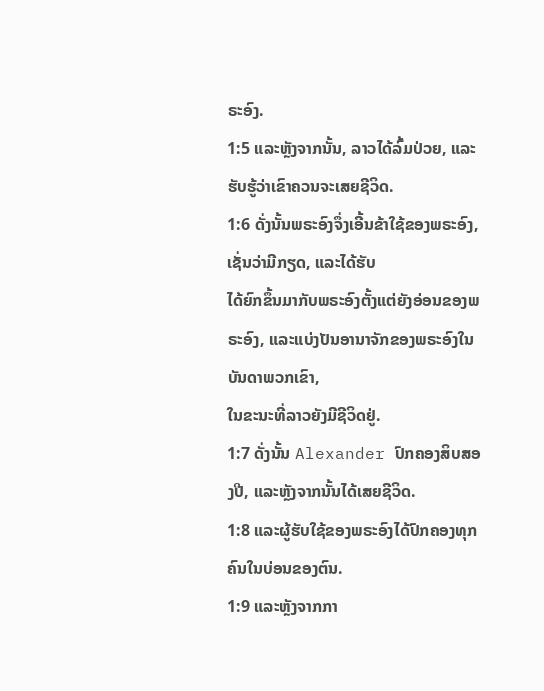ຣະອົງ.
1:5 ແລະຫຼັງຈາກນັ້ນ, ລາວໄດ້ລົ້ມປ່ວຍ, ແລະຮັບຮູ້ວ່າເຂົາຄວນຈະເສຍຊີວິດ.
1:6 ດັ່ງນັ້ນພຣະອົງຈຶ່ງເອີ້ນຂ້າໃຊ້ຂອງພຣະອົງ, ເຊັ່ນວ່າມີກຽດ, ແລະໄດ້ຮັບ
ໄດ້ຍົກຂຶ້ນມາກັບພຣະອົງຕັ້ງແຕ່ຍັງອ່ອນຂອງພຣະອົງ, ແລະແບ່ງປັນອານາຈັກຂອງພຣະອົງໃນບັນດາພວກເຂົາ,
ໃນຂະນະທີ່ລາວຍັງມີຊີວິດຢູ່.
1:7 ດັ່ງນັ້ນ Alexander ປົກຄອງສິບສອງປີ, ແລະຫຼັງຈາກນັ້ນໄດ້ເສຍຊີວິດ.
1:8 ແລະຜູ້ຮັບໃຊ້ຂອງພຣະອົງໄດ້ປົກຄອງທຸກຄົນໃນບ່ອນຂອງຕົນ.
1:9 ແລະຫຼັງຈາກກາ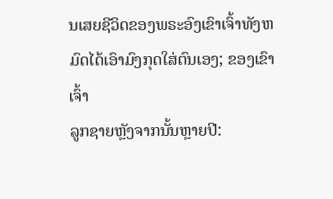ນເສຍຊີວິດຂອງພຣະອົງເຂົາເຈົ້າທັງຫມົດໄດ້ເອົາມົງກຸດໃສ່ຕົນເອງ; ຂອງເຂົາເຈົ້າ
ລູກຊາຍຫຼັງຈາກນັ້ນຫຼາຍປີ: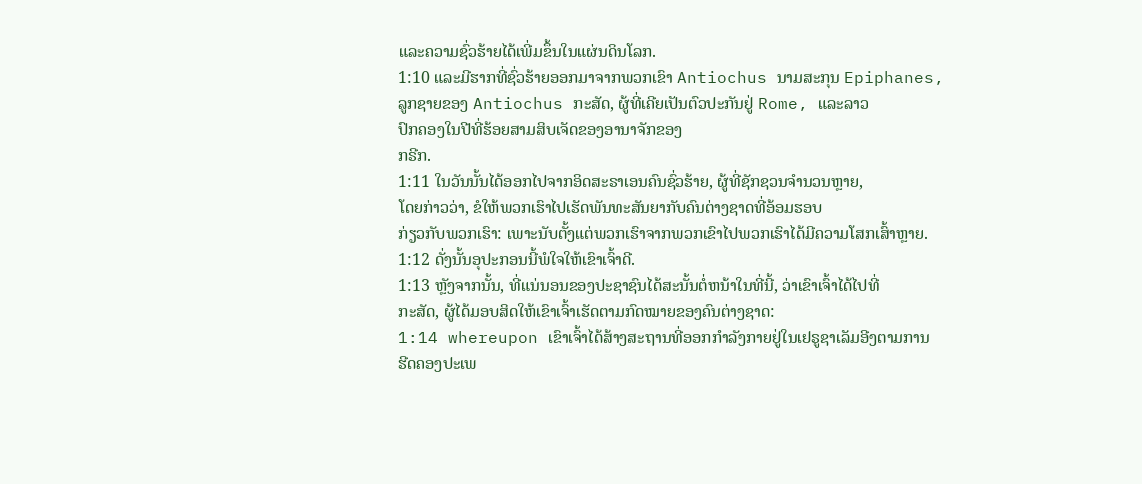ແລະຄວາມຊົ່ວຮ້າຍໄດ້ເພີ່ມຂຶ້ນໃນແຜ່ນດິນໂລກ.
1:10 ແລະມີຮາກທີ່ຊົ່ວຮ້າຍອອກມາຈາກພວກເຂົາ Antiochus ນາມສະກຸນ Epiphanes,
ລູກຊາຍຂອງ Antiochus ກະສັດ, ຜູ້ທີ່ເຄີຍເປັນຕົວປະກັນຢູ່ Rome, ແລະລາວ
ປົກຄອງໃນປີທີ່ຮ້ອຍສາມສິບເຈັດຂອງອານາຈັກຂອງ
ກຣີກ.
1:11 ໃນວັນນັ້ນໄດ້ອອກໄປຈາກອິດສະຣາເອນຄົນຊົ່ວຮ້າຍ, ຜູ້ທີ່ຊັກຊວນຈໍານວນຫຼາຍ,
ໂດຍກ່າວວ່າ, ຂໍໃຫ້ພວກເຮົາໄປເຮັດພັນທະສັນຍາກັບຄົນຕ່າງຊາດທີ່ອ້ອມຮອບ
ກ່ຽວກັບພວກເຮົາ: ເພາະນັບຕັ້ງແຕ່ພວກເຮົາຈາກພວກເຂົາໄປພວກເຮົາໄດ້ມີຄວາມໂສກເສົ້າຫຼາຍ.
1:12 ດັ່ງນັ້ນອຸປະກອນນີ້ພໍໃຈໃຫ້ເຂົາເຈົ້າດີ.
1:13 ຫຼັງຈາກນັ້ນ, ທີ່ແນ່ນອນຂອງປະຊາຊົນໄດ້ສະນັ້ນຕໍ່ຫນ້າໃນທີ່ນີ້, ວ່າເຂົາເຈົ້າໄດ້ໄປທີ່
ກະສັດ, ຜູ້ໄດ້ມອບສິດໃຫ້ເຂົາເຈົ້າເຮັດຕາມກົດໝາຍຂອງຄົນຕ່າງຊາດ:
1:14 whereupon ເຂົາເຈົ້າໄດ້ສ້າງສະຖານທີ່ອອກກໍາລັງກາຍຢູ່ໃນເຢຣູຊາເລັມອີງຕາມການ
ຮີດຄອງປະເພ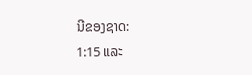ນີຂອງຊາດ:
1:15 ແລະ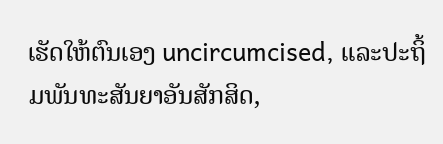ເຮັດໃຫ້ຕົນເອງ uncircumcised, ແລະປະຖິ້ມພັນທະສັນຍາອັນສັກສິດ,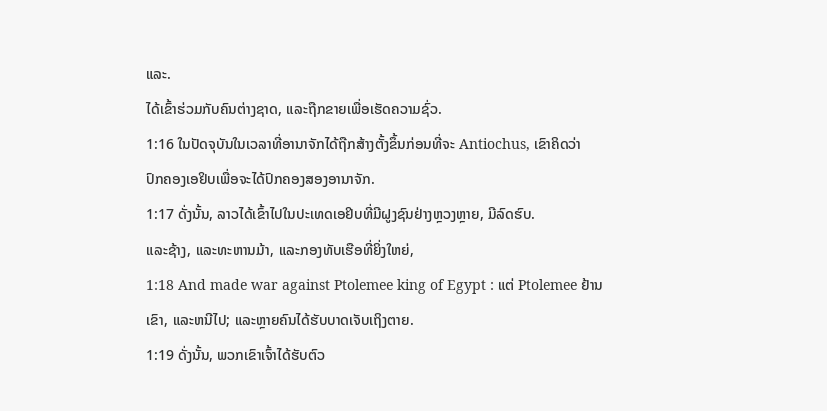ແລະ.
ໄດ້ເຂົ້າຮ່ວມກັບຄົນຕ່າງຊາດ, ແລະຖືກຂາຍເພື່ອເຮັດຄວາມຊົ່ວ.
1:16 ໃນປັດຈຸບັນໃນເວລາທີ່ອານາຈັກໄດ້ຖືກສ້າງຕັ້ງຂຶ້ນກ່ອນທີ່ຈະ Antiochus, ເຂົາຄິດວ່າ
ປົກຄອງເອຢິບເພື່ອຈະໄດ້ປົກຄອງສອງອານາຈັກ.
1:17 ດັ່ງນັ້ນ, ລາວໄດ້ເຂົ້າໄປໃນປະເທດເອຢິບທີ່ມີຝູງຊົນຢ່າງຫຼວງຫຼາຍ, ມີລົດຮົບ.
ແລະຊ້າງ, ແລະທະຫານມ້າ, ແລະກອງທັບເຮືອທີ່ຍິ່ງໃຫຍ່,
1:18 And made war against Ptolemee king of Egypt : ແຕ່ Ptolemee ຢ້ານ
ເຂົາ, ແລະຫນີໄປ; ແລະຫຼາຍຄົນໄດ້ຮັບບາດເຈັບເຖິງຕາຍ.
1:19 ດັ່ງນັ້ນ, ພວກເຂົາເຈົ້າໄດ້ຮັບຕົວ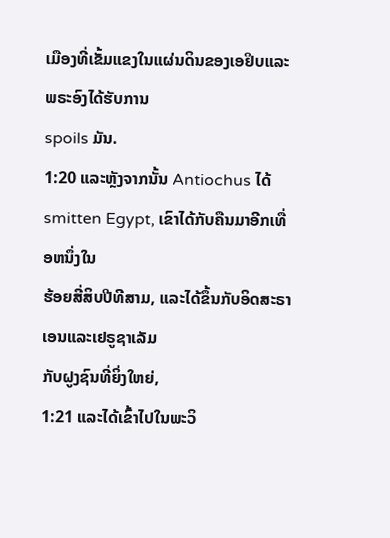ເມືອງທີ່ເຂັ້ມແຂງໃນແຜ່ນດິນຂອງເອຢິບແລະພຣະອົງໄດ້ຮັບການ
spoils ມັນ.
1:20 ແລະຫຼັງຈາກນັ້ນ Antiochus ໄດ້ smitten Egypt, ເຂົາໄດ້ກັບຄືນມາອີກເທື່ອຫນຶ່ງໃນ
ຮ້ອຍສີ່ສິບປີທີສາມ, ແລະໄດ້ຂຶ້ນກັບອິດສະຣາເອນແລະເຢຣູຊາເລັມ
ກັບຝູງຊົນທີ່ຍິ່ງໃຫຍ່,
1:21 ແລະໄດ້ເຂົ້າໄປໃນພະວິ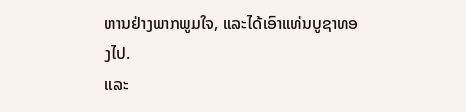ຫານຢ່າງພາກພູມໃຈ, ແລະໄດ້ເອົາແທ່ນບູຊາທອງໄປ.
ແລະ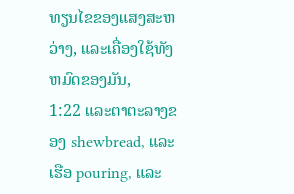ທຽນໄຂຂອງແສງສະຫວ່າງ, ແລະເຄື່ອງໃຊ້ທັງຫມົດຂອງມັນ,
1:22 ແລະຕາຕະລາງຂອງ shewbread, ແລະເຮືອ pouring, ແລະ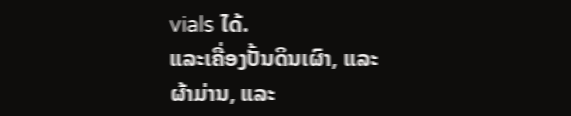vials ໄດ້.
ແລະເຄື່ອງປັ້ນດິນເຜົາ, ແລະຜ້າມ່ານ, ແລະ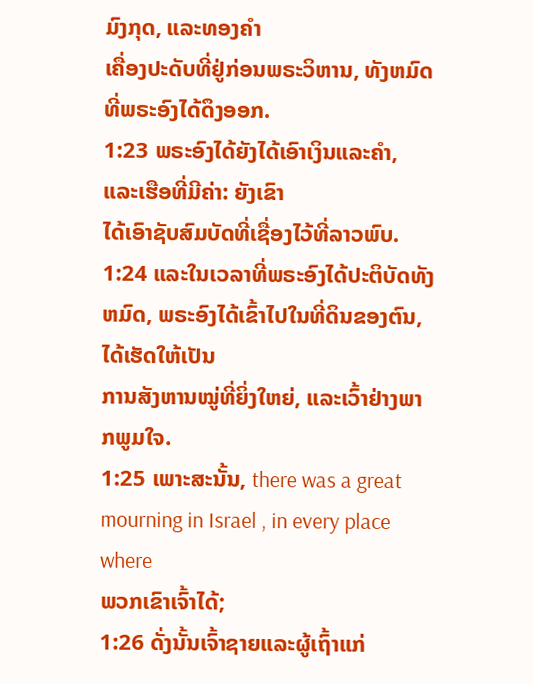ມົງກຸດ, ແລະທອງຄຳ
ເຄື່ອງປະດັບທີ່ຢູ່ກ່ອນພຣະວິຫານ, ທັງຫມົດທີ່ພຣະອົງໄດ້ດຶງອອກ.
1:23 ພຣະອົງໄດ້ຍັງໄດ້ເອົາເງິນແລະຄໍາ, ແລະເຮືອທີ່ມີຄ່າ: ຍັງເຂົາ
ໄດ້ເອົາຊັບສົມບັດທີ່ເຊື່ອງໄວ້ທີ່ລາວພົບ.
1:24 ແລະໃນເວລາທີ່ພຣະອົງໄດ້ປະຕິບັດທັງຫມົດ, ພຣະອົງໄດ້ເຂົ້າໄປໃນທີ່ດິນຂອງຕົນ, ໄດ້ເຮັດໃຫ້ເປັນ
ການສັງຫານໝູ່ທີ່ຍິ່ງໃຫຍ່, ແລະເວົ້າຢ່າງພາກພູມໃຈ.
1:25 ເພາະສະນັ້ນ, there was a great mourning in Israel , in every place where
ພວກເຂົາເຈົ້າໄດ້;
1:26 ດັ່ງນັ້ນເຈົ້າຊາຍແລະຜູ້ເຖົ້າແກ່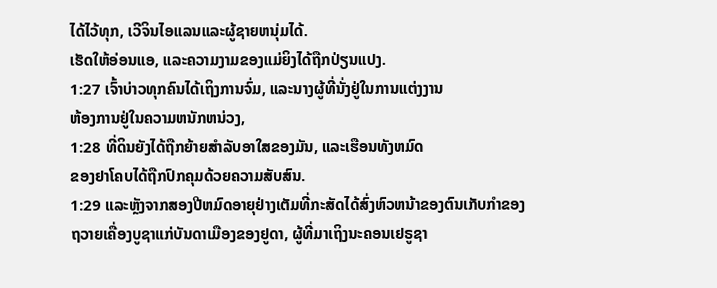ໄດ້ໄວ້ທຸກ, ເວີຈິນໄອແລນແລະຜູ້ຊາຍຫນຸ່ມໄດ້.
ເຮັດໃຫ້ອ່ອນແອ, ແລະຄວາມງາມຂອງແມ່ຍິງໄດ້ຖືກປ່ຽນແປງ.
1:27 ເຈົ້າບ່າວທຸກຄົນໄດ້ເຖິງການຈົ່ມ, ແລະນາງຜູ້ທີ່ນັ່ງຢູ່ໃນການແຕ່ງງານ
ຫ້ອງການຢູ່ໃນຄວາມຫນັກຫນ່ວງ,
1:28 ທີ່ດິນຍັງໄດ້ຖືກຍ້າຍສໍາລັບອາໃສຂອງມັນ, ແລະເຮືອນທັງຫມົດ
ຂອງຢາໂຄບໄດ້ຖືກປົກຄຸມດ້ວຍຄວາມສັບສົນ.
1:29 ແລະຫຼັງຈາກສອງປີຫມົດອາຍຸຢ່າງເຕັມທີ່ກະສັດໄດ້ສົ່ງຫົວຫນ້າຂອງຕົນເກັບກໍາຂອງ
ຖວາຍເຄື່ອງບູຊາແກ່ບັນດາເມືອງຂອງຢູດາ, ຜູ້ທີ່ມາເຖິງນະຄອນເຢຣູຊາ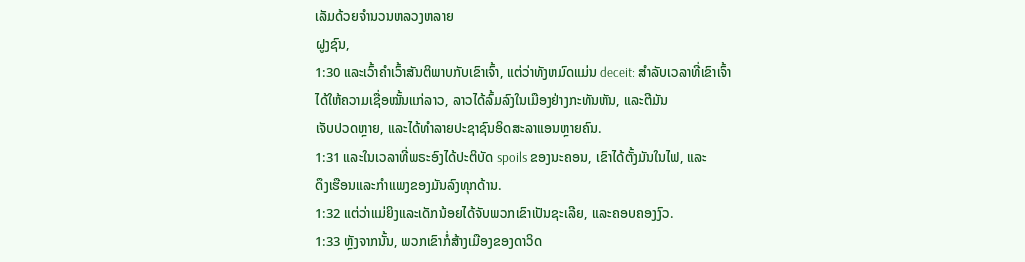ເລັມດ້ວຍຈຳນວນຫລວງຫລາຍ
ຝູງຊົນ,
1:30 ແລະເວົ້າຄໍາເວົ້າສັນຕິພາບກັບເຂົາເຈົ້າ, ແຕ່ວ່າທັງຫມົດແມ່ນ deceit: ສໍາລັບເວລາທີ່ເຂົາເຈົ້າ
ໄດ້ໃຫ້ຄວາມເຊື່ອໝັ້ນແກ່ລາວ, ລາວໄດ້ລົ້ມລົງໃນເມືອງຢ່າງກະທັນຫັນ, ແລະຕີມັນ
ເຈັບປວດຫຼາຍ, ແລະໄດ້ທຳລາຍປະຊາຊົນອິດສະລາແອນຫຼາຍຄົນ.
1:31 ແລະໃນເວລາທີ່ພຣະອົງໄດ້ປະຕິບັດ spoils ຂອງນະຄອນ, ເຂົາໄດ້ຕັ້ງມັນໃນໄຟ, ແລະ
ດຶງເຮືອນແລະກຳແພງຂອງມັນລົງທຸກດ້ານ.
1:32 ແຕ່ວ່າແມ່ຍິງແລະເດັກນ້ອຍໄດ້ຈັບພວກເຂົາເປັນຊະເລີຍ, ແລະຄອບຄອງງົວ.
1:33 ຫຼັງຈາກນັ້ນ, ພວກເຂົາກໍ່ສ້າງເມືອງຂອງດາວິດ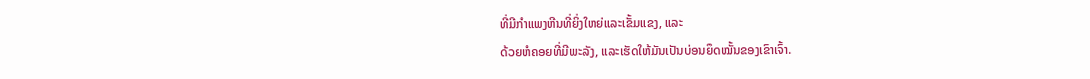ທີ່ມີກໍາແພງຫີນທີ່ຍິ່ງໃຫຍ່ແລະເຂັ້ມແຂງ, ແລະ
ດ້ວຍຫໍຄອຍທີ່ມີພະລັງ, ແລະເຮັດໃຫ້ມັນເປັນບ່ອນຍຶດໝັ້ນຂອງເຂົາເຈົ້າ.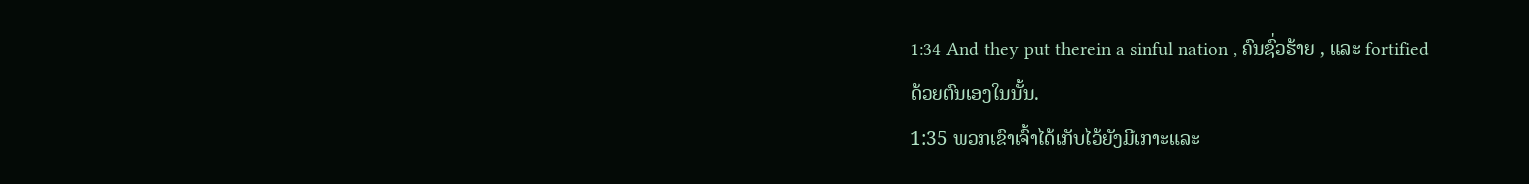1:34 And they put therein a sinful nation , ຄົນຊົ່ວຮ້າຍ , ແລະ fortified
ດ້ວຍຕົນເອງໃນນັ້ນ.
1:35 ພວກເຂົາເຈົ້າໄດ້ເກັບໄວ້ຍັງມີເກາະແລະ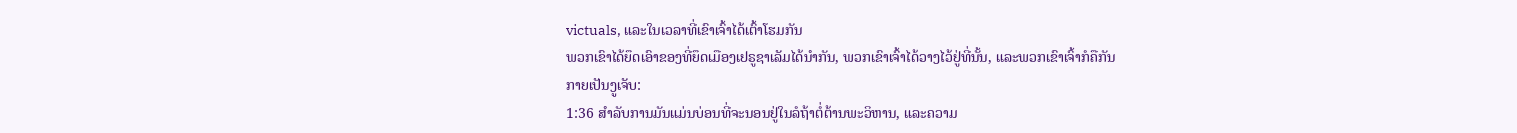victuals, ແລະໃນເວລາທີ່ເຂົາເຈົ້າໄດ້ເຕົ້າໂຮມກັນ
ພວກເຂົາໄດ້ຍຶດເອົາຂອງທີ່ຍຶດເມືອງເຢຣູຊາເລັມໄດ້ນຳກັນ, ພວກເຂົາເຈົ້າໄດ້ວາງໄວ້ຢູ່ທີ່ນັ້ນ, ແລະພວກເຂົາເຈົ້າກໍຄືກັນ
ກາຍເປັນງູເຈັບ:
1:36 ສໍາລັບການມັນແມ່ນບ່ອນທີ່ຈະນອນຢູ່ໃນລໍຖ້າຕໍ່ຕ້ານພະວິຫານ, ແລະຄວາມ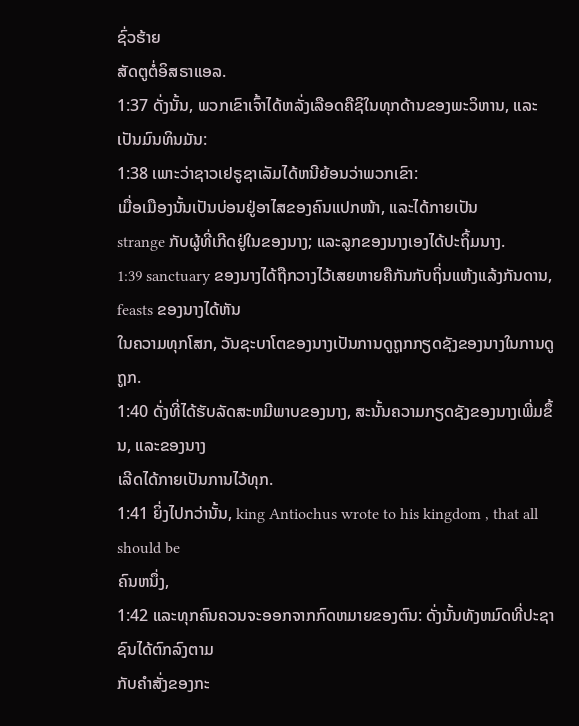ຊົ່ວຮ້າຍ
ສັດຕູຕໍ່ອິສຣາແອລ.
1:37 ດັ່ງນັ້ນ, ພວກເຂົາເຈົ້າໄດ້ຫລັ່ງເລືອດຄືຊິໃນທຸກດ້ານຂອງພະວິຫານ, ແລະ
ເປັນມົນທິນມັນ:
1:38 ເພາະວ່າຊາວເຢຣູຊາເລັມໄດ້ຫນີຍ້ອນວ່າພວກເຂົາ:
ເມື່ອເມືອງນັ້ນເປັນບ່ອນຢູ່ອາໄສຂອງຄົນແປກໜ້າ, ແລະໄດ້ກາຍເປັນ
strange ກັບຜູ້ທີ່ເກີດຢູ່ໃນຂອງນາງ; ແລະລູກຂອງນາງເອງໄດ້ປະຖິ້ມນາງ.
1:39 sanctuary ຂອງນາງໄດ້ຖືກວາງໄວ້ເສຍຫາຍຄືກັນກັບຖິ່ນແຫ້ງແລ້ງກັນດານ, feasts ຂອງນາງໄດ້ຫັນ
ໃນຄວາມທຸກໂສກ, ວັນຊະບາໂຕຂອງນາງເປັນການດູຖູກກຽດຊັງຂອງນາງໃນການດູຖູກ.
1:40 ດັ່ງທີ່ໄດ້ຮັບລັດສະຫມີພາບຂອງນາງ, ສະນັ້ນຄວາມກຽດຊັງຂອງນາງເພີ່ມຂຶ້ນ, ແລະຂອງນາງ
ເລີດໄດ້ກາຍເປັນການໄວ້ທຸກ.
1:41 ຍິ່ງໄປກວ່ານັ້ນ, king Antiochus wrote to his kingdom , that all should be
ຄົນຫນຶ່ງ,
1:42 ແລະທຸກຄົນຄວນຈະອອກຈາກກົດຫມາຍຂອງຕົນ: ດັ່ງນັ້ນທັງຫມົດທີ່ປະຊາຊົນໄດ້ຕົກລົງຕາມ
ກັບຄໍາສັ່ງຂອງກະ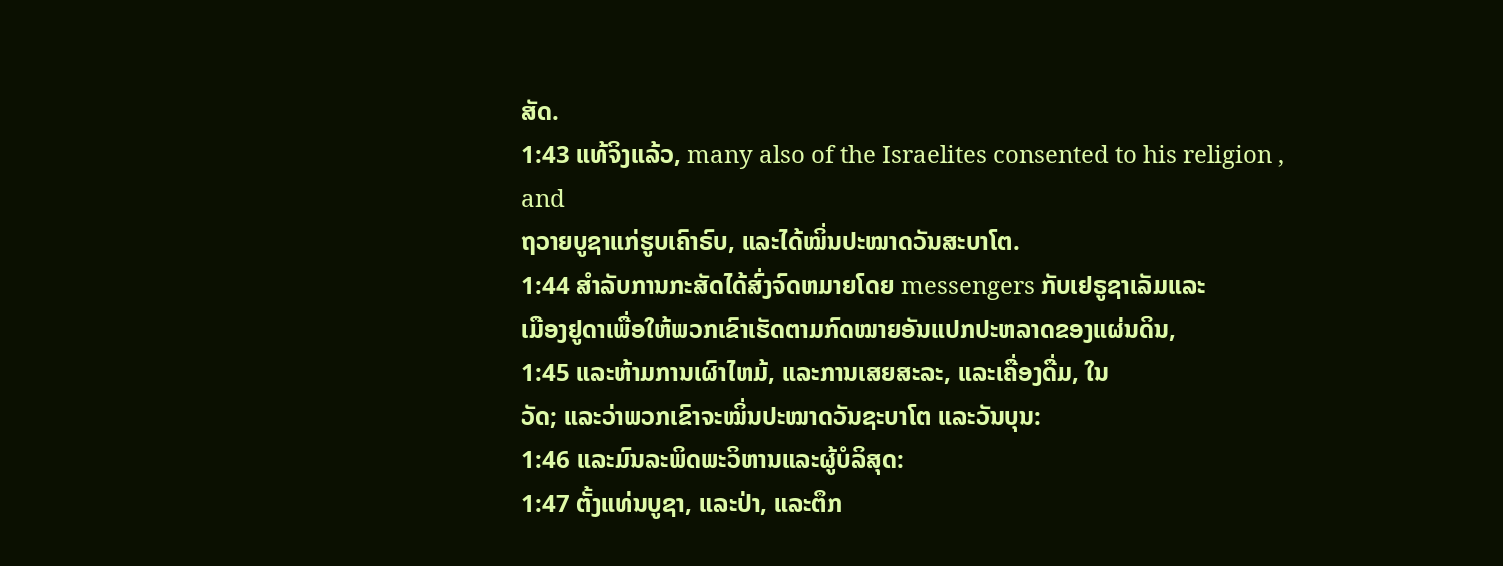ສັດ.
1:43 ແທ້ຈິງແລ້ວ, many also of the Israelites consented to his religion , and
ຖວາຍບູຊາແກ່ຮູບເຄົາຣົບ, ແລະໄດ້ໝິ່ນປະໝາດວັນສະບາໂຕ.
1:44 ສໍາລັບການກະສັດໄດ້ສົ່ງຈົດຫມາຍໂດຍ messengers ກັບເຢຣູຊາເລັມແລະ
ເມືອງຢູດາເພື່ອໃຫ້ພວກເຂົາເຮັດຕາມກົດໝາຍອັນແປກປະຫລາດຂອງແຜ່ນດິນ,
1:45 ແລະຫ້າມການເຜົາໄຫມ້, ແລະການເສຍສະລະ, ແລະເຄື່ອງດື່ມ, ໃນ
ວັດ; ແລະວ່າພວກເຂົາຈະໝິ່ນປະໝາດວັນຊະບາໂຕ ແລະວັນບຸນ:
1:46 ແລະມົນລະພິດພະວິຫານແລະຜູ້ບໍລິສຸດ:
1:47 ຕັ້ງແທ່ນບູຊາ, ແລະປ່າ, ແລະຕຶກ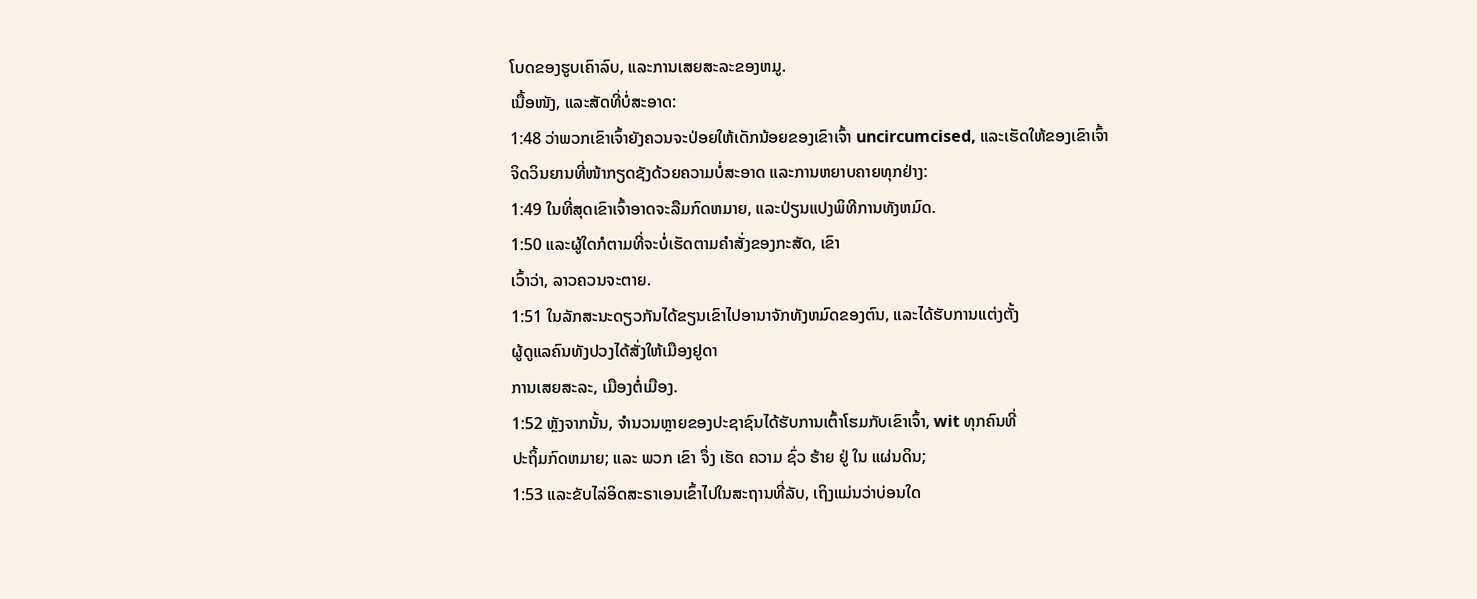ໂບດຂອງຮູບເຄົາລົບ, ແລະການເສຍສະລະຂອງຫມູ.
ເນື້ອໜັງ, ແລະສັດທີ່ບໍ່ສະອາດ:
1:48 ວ່າພວກເຂົາເຈົ້າຍັງຄວນຈະປ່ອຍໃຫ້ເດັກນ້ອຍຂອງເຂົາເຈົ້າ uncircumcised, ແລະເຮັດໃຫ້ຂອງເຂົາເຈົ້າ
ຈິດວິນຍານທີ່ໜ້າກຽດຊັງດ້ວຍຄວາມບໍ່ສະອາດ ແລະການຫຍາບຄາຍທຸກຢ່າງ:
1:49 ໃນທີ່ສຸດເຂົາເຈົ້າອາດຈະລືມກົດຫມາຍ, ແລະປ່ຽນແປງພິທີການທັງຫມົດ.
1:50 ແລະຜູ້ໃດກໍຕາມທີ່ຈະບໍ່ເຮັດຕາມຄໍາສັ່ງຂອງກະສັດ, ເຂົາ
ເວົ້າວ່າ, ລາວຄວນຈະຕາຍ.
1:51 ໃນລັກສະນະດຽວກັນໄດ້ຂຽນເຂົາໄປອານາຈັກທັງຫມົດຂອງຕົນ, ແລະໄດ້ຮັບການແຕ່ງຕັ້ງ
ຜູ້ດູແລຄົນທັງປວງໄດ້ສັ່ງໃຫ້ເມືອງຢູດາ
ການເສຍສະລະ, ເມືອງຕໍ່ເມືອງ.
1:52 ຫຼັງຈາກນັ້ນ, ຈໍານວນຫຼາຍຂອງປະຊາຊົນໄດ້ຮັບການເຕົ້າໂຮມກັບເຂົາເຈົ້າ, wit ທຸກຄົນທີ່
ປະຖິ້ມກົດຫມາຍ; ແລະ ພວກ ເຂົາ ຈຶ່ງ ເຮັດ ຄວາມ ຊົ່ວ ຮ້າຍ ຢູ່ ໃນ ແຜ່ນດິນ;
1:53 ແລະຂັບໄລ່ອິດສະຣາເອນເຂົ້າໄປໃນສະຖານທີ່ລັບ, ເຖິງແມ່ນວ່າບ່ອນໃດ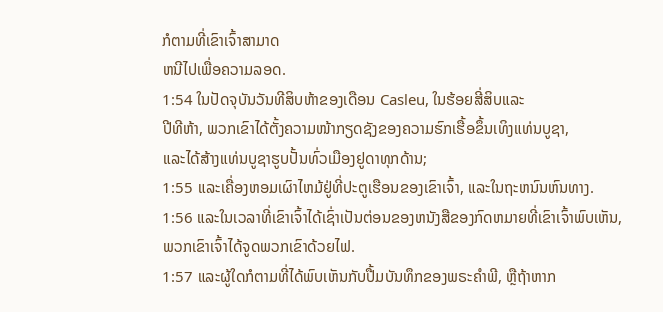ກໍຕາມທີ່ເຂົາເຈົ້າສາມາດ
ຫນີໄປເພື່ອຄວາມລອດ.
1:54 ໃນປັດຈຸບັນວັນທີສິບຫ້າຂອງເດືອນ Casleu, ໃນຮ້ອຍສີ່ສິບແລະ
ປີທີຫ້າ, ພວກເຂົາໄດ້ຕັ້ງຄວາມໜ້າກຽດຊັງຂອງຄວາມຮົກເຮື້ອຂຶ້ນເທິງແທ່ນບູຊາ,
ແລະໄດ້ສ້າງແທ່ນບູຊາຮູບປັ້ນທົ່ວເມືອງຢູດາທຸກດ້ານ;
1:55 ແລະເຄື່ອງຫອມເຜົາໄຫມ້ຢູ່ທີ່ປະຕູເຮືອນຂອງເຂົາເຈົ້າ, ແລະໃນຖະຫນົນຫົນທາງ.
1:56 ແລະໃນເວລາທີ່ເຂົາເຈົ້າໄດ້ເຊົ່າເປັນຕ່ອນຂອງຫນັງສືຂອງກົດຫມາຍທີ່ເຂົາເຈົ້າພົບເຫັນ,
ພວກເຂົາເຈົ້າໄດ້ຈູດພວກເຂົາດ້ວຍໄຟ.
1:57 ແລະຜູ້ໃດກໍຕາມທີ່ໄດ້ພົບເຫັນກັບປື້ມບັນທຶກຂອງພຣະຄໍາພີ, ຫຼືຖ້າຫາກ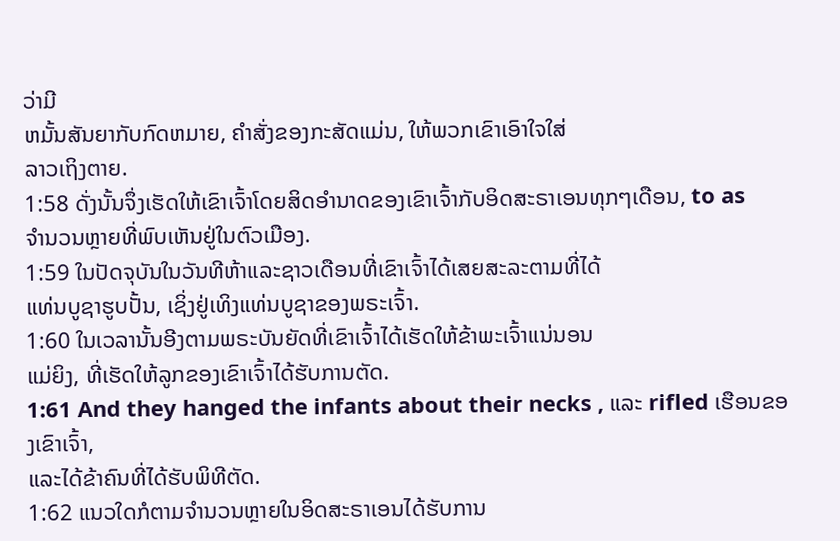ວ່າມີ
ຫມັ້ນສັນຍາກັບກົດຫມາຍ, ຄໍາສັ່ງຂອງກະສັດແມ່ນ, ໃຫ້ພວກເຂົາເອົາໃຈໃສ່
ລາວເຖິງຕາຍ.
1:58 ດັ່ງນັ້ນຈຶ່ງເຮັດໃຫ້ເຂົາເຈົ້າໂດຍສິດອໍານາດຂອງເຂົາເຈົ້າກັບອິດສະຣາເອນທຸກໆເດືອນ, to as
ຈໍານວນຫຼາຍທີ່ພົບເຫັນຢູ່ໃນຕົວເມືອງ.
1:59 ໃນປັດຈຸບັນໃນວັນທີຫ້າແລະຊາວເດືອນທີ່ເຂົາເຈົ້າໄດ້ເສຍສະລະຕາມທີ່ໄດ້
ແທ່ນບູຊາຮູບປັ້ນ, ເຊິ່ງຢູ່ເທິງແທ່ນບູຊາຂອງພຣະເຈົ້າ.
1:60 ໃນເວລານັ້ນອີງຕາມພຣະບັນຍັດທີ່ເຂົາເຈົ້າໄດ້ເຮັດໃຫ້ຂ້າພະເຈົ້າແນ່ນອນ
ແມ່ຍິງ, ທີ່ເຮັດໃຫ້ລູກຂອງເຂົາເຈົ້າໄດ້ຮັບການຕັດ.
1:61 And they hanged the infants about their necks , ແລະ rifled ເຮືອນຂອງເຂົາເຈົ້າ,
ແລະໄດ້ຂ້າຄົນທີ່ໄດ້ຮັບພິທີຕັດ.
1:62 ແນວໃດກໍຕາມຈໍານວນຫຼາຍໃນອິດສະຣາເອນໄດ້ຮັບການ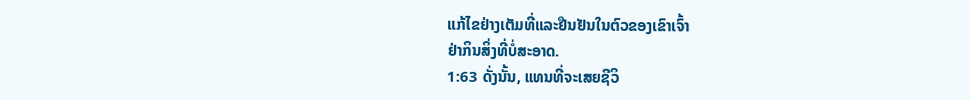ແກ້ໄຂຢ່າງເຕັມທີ່ແລະຢືນຢັນໃນຕົວຂອງເຂົາເຈົ້າ
ຢ່າກິນສິ່ງທີ່ບໍ່ສະອາດ.
1:63 ດັ່ງນັ້ນ, ແທນທີ່ຈະເສຍຊີວິ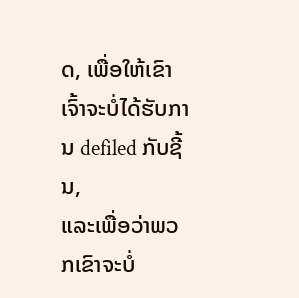ດ, ເພື່ອໃຫ້ເຂົາເຈົ້າຈະບໍ່ໄດ້ຮັບການ defiled ກັບຊີ້ນ,
ແລະເພື່ອວ່າພວກເຂົາຈະບໍ່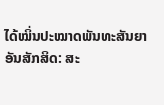ໄດ້ໝິ່ນປະໝາດພັນທະສັນຍາອັນສັກສິດ: ສະ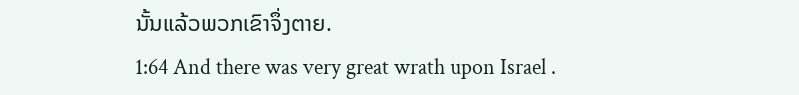ນັ້ນແລ້ວພວກເຂົາຈຶ່ງຕາຍ.
1:64 And there was very great wrath upon Israel .